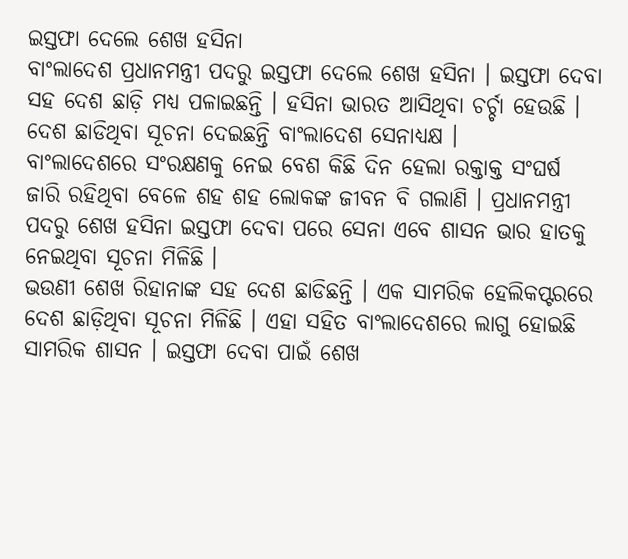ଇସ୍ତଫା ଦେଲେ ଶେଖ ହସିନା
ବାଂଲାଦେଶ ପ୍ରଧାନମନ୍ତ୍ରୀ ପଦରୁ ଇସ୍ତଫା ଦେଲେ ଶେଖ ହସିନା । ଇସ୍ତଫା ଦେବା ସହ ଦେଶ ଛାଡ଼ି ମଧ୍ୟ ପଳାଇଛନ୍ତି । ହସିନା ଭାରତ ଆସିଥିବା ଚର୍ଚ୍ଚା ହେଉଛି । ଦେଶ ଛାଡିଥିବା ସୂଚନା ଦେଇଛନ୍ତି ବାଂଲାଦେଶ ସେନାଧ୍ୟକ୍ଷ ।
ବାଂଲାଦେଶରେ ସଂରକ୍ଷଣକୁ ନେଇ ବେଶ କିଛି ଦିନ ହେଲା ରକ୍ତାକ୍ତ ସଂଘର୍ଷ ଜାରି ରହିଥିବା ବେଳେ ଶହ ଶହ ଲୋକଙ୍କ ଜୀବନ ବି ଗଲାଣି । ପ୍ରଧାନମନ୍ତ୍ରୀ ପଦରୁ ଶେଖ ହସିନା ଇସ୍ତଫା ଦେବା ପରେ ସେନା ଏବେ ଶାସନ ଭାର ହାତକୁ ନେଇଥିବା ସୂଚନା ମିଳିଛି ।
ଭଉଣୀ ଶେଖ ରିହାନାଙ୍କ ସହ ଦେଶ ଛାଡିଛନ୍ତି । ଏକ ସାମରିକ ହେଲିକପ୍ଟରରେ ଦେଶ ଛାଡ଼ିଥିବା ସୂଚନା ମିଳିଛି । ଏହା ସହିତ ବାଂଲାଦେଶରେ ଲାଗୁ ହୋଇଛି ସାମରିକ ଶାସନ । ଇସ୍ତଫା ଦେବା ପାଇଁ ଶେଖ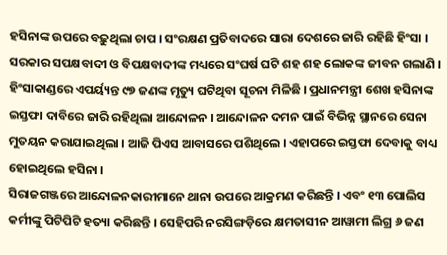ହସିନାଙ୍କ ଉପରେ ବଢ଼ୁଥିଲା ଚାପ । ସଂରକ୍ଷଣ ପ୍ରତିବାଦରେ ସାରା ଦେଶରେ ଜାରି ରହିଛି ହିଂସା । ସରକାର ସପକ୍ଷବାଦୀ ଓ ବିପକ୍ଷବାଦୀଙ୍କ ମଧ୍ୟରେ ସଂଘର୍ଷ ଘଟି ଶହ ଶହ ଲୋକଙ୍କ ଜୀବନ ଗଲାଣି । ହିଂସାକାଣ୍ଡରେ ଏପର୍ୟ୍ୟନ୍ତ ୯୭ ଜଣଙ୍କ ମୃତ୍ୟୁ ଘଟିଥିବା ସୂଚନା ମିଳିଛି । ପ୍ରଧାନମନ୍ତ୍ରୀ ଶେଖ ହସିନାଙ୍କ ଇସ୍ତଫା ଦାବିରେ ଜାରି ରହିଥିଲା ଆନ୍ଦୋଳନ । ଆନ୍ଦୋଳନ ଦମନ ପାଇଁ ବିଭିନ୍ନ ସ୍ଥାନରେ ସେନା ମୁତୟନ କରାଯାଇଥିଲା । ଆଜି ପିଏସ ଆବାସରେ ପଶିଥିଲେ । ଏହାପରେ ଇସ୍ତଫା ଦେବାକୁ ବାଧ୍ୟ ହୋଇଥିଲେ ହସିନା ।
ସିରାଜଗଞ୍ଜରେ ଆନ୍ଦୋଳନକାରୀମାନେ ଥାନା ଉପରେ ଆକ୍ରମଣ କରିଛନ୍ତି । ଏବଂ ୧୩ ପୋଲିସ କର୍ମୀଙ୍କୁ ପିଟିପିଟି ହତ୍ୟା କରିଛନ୍ତି । ସେହିପରି ନରସିଙ୍ଗଡ଼ିରେ କ୍ଷମତାସୀନ ଆୱାମୀ ଲିଗ୍ର ୬ ଜଣ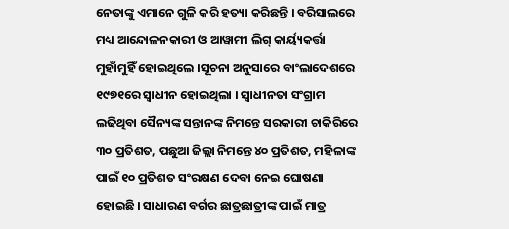ନେତାଙ୍କୁ ଏମାନେ ଗୁଳି କରି ହତ୍ୟା କରିଛନ୍ତି । ବରିସାଲରେ ମଧ୍ୟ ଆନ୍ଦୋଳନକାରୀ ଓ ଆୱାମୀ ଲିଗ୍ କାର୍ୟ୍ୟକର୍ତ୍ତା ମୁହାଁମୁହିଁ ହୋଇଥିଲେ ।ସୂଚନା ଅନୁସାରେ ବାଂଲାଦେଶରେ ୧୯୭୧ରେ ସ୍ୱାଧୀନ ହୋଇଥିଲା । ସ୍ୱାଧୀନତା ସଂଗ୍ରାମ ଲଢିଥିବା ସୈନ୍ୟଙ୍କ ସନ୍ତାନଙ୍କ ନିମନ୍ତେ ସରକାରୀ ଚାକିରିରେ ୩୦ ପ୍ରତିଶତ, ପଛୁଆ ଜିଲ୍ଲା ନିମନ୍ତେ ୪୦ ପ୍ରତିଶତ, ମହିଳାଙ୍କ ପାଇଁ ୧୦ ପ୍ରତିଶତ ସଂରକ୍ଷଣ ଦେବା ନେଇ ଘୋଷଣା ହୋଇଛି । ସାଧାରଣ ବର୍ଗର ଛାତ୍ରଛାତ୍ରୀଙ୍କ ପାଇଁ ମାତ୍ର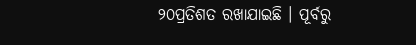୨୦ପ୍ରତିଶତ ରଖାଯାଇଛି । ପୂର୍ବରୁ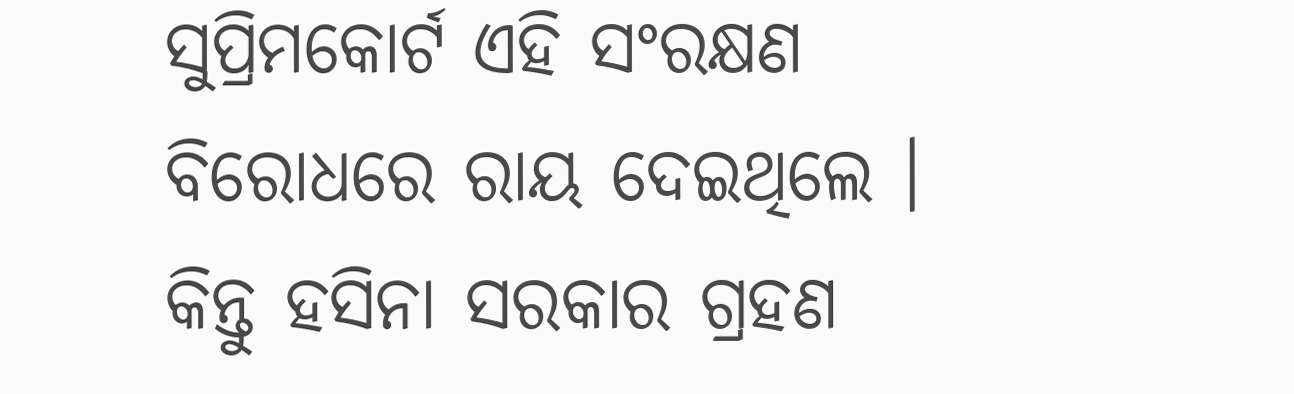ସୁପ୍ରିମକୋର୍ଟ ଏହି ସଂରକ୍ଷଣ ବିରୋଧରେ ରାୟ ଦେଇଥିଲେ । କିନ୍ତୁ ହସିନା ସରକାର ଗ୍ରହଣ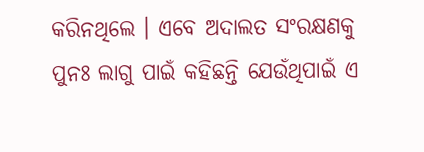କରିନଥିଲେ । ଏବେ ଅଦାଲତ ସଂରକ୍ଷଣକୁ ପୁନଃ ଲାଗୁ ପାଇଁ କହିଛନ୍ତି ଯେଉଁଥିପାଇଁ ଏ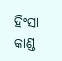ହିଂସା କାଣ୍ଡ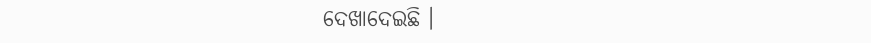ଦେଖାଦେଇଛି ।